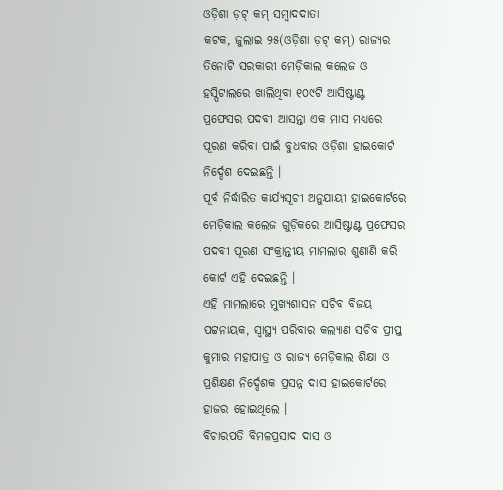ଓଡ଼ିଶା ଡ଼ଟ୍ କମ୍ ସମ୍ବାଦଦାତା
କଟକ, ଜୁଲାଇ ୨୫(ଓଡ଼ିଶା ଡ଼ଟ୍ କମ୍) ରାଜ୍ୟର ତିନୋଟି ସରକାରୀ ମେଡ଼ିକାଲ କଲେଜ ଓ ହସ୍ପିଟାଲରେ ଖାଲିଥିବା ୧୦୯ଟି ଆସିଷ୍ଟାଣ୍ଟ ପ୍ରଫେସର ପଦବୀ ଆସନ୍ତା ଏକ ମାସ ମଧ୍ୟରେ ପୂରଣ କରିବା ପାଇଁ ବୁଧବାର ଓଡ଼ିଶା ହାଇକୋର୍ଟ ନିର୍ଦ୍ଦେଶ ଦେଇଛନ୍ତି ।
ପୂର୍ବ ନିର୍ଦ୍ଧାରିତ କାର୍ଯ୍ୟସୂଚୀ ଅନୁଯାୟୀ ହାଇକୋର୍ଟରେ ମେଡ଼ିକାଲ କଲେଜ ଗୁଡ଼ିକରେ ଆସିଷ୍ଟାଣ୍ଟ ପ୍ରଫେସର ପଦବୀ ପୂରଣ ସଂକ୍ରାନ୍ତୀୟ ମାମଲାର ଶୁଣାଣି କରି କୋର୍ଟ ଏହି ଦେଇଛନ୍ତି ।
ଏହି ମାମଲାରେ ମୁଖ୍ୟଶାସନ ସଚିବ ବିଜୟ ପଟ୍ଟନାୟକ, ସ୍ୱାସ୍ଥ୍ୟ ପରିବାର କଲ୍ୟାଣ ସଚିବ ପ୍ରୀପ୍ତ କୁମାର ମହାପାତ୍ର ଓ ରାଜ୍ୟ ମେଡ଼ିକାଲ ଶିକ୍ଷା ଓ ପ୍ରଶିକ୍ଷଣ ନିର୍ଦ୍ଦେଶକ ପ୍ରସନ୍ନ ଦାସ ହାଇକୋର୍ଟରେ ହାଜର ହୋଇଥିଲେ ।
ବିଚାରପତି ବିମଳପ୍ରସାଦ ଦାସ ଓ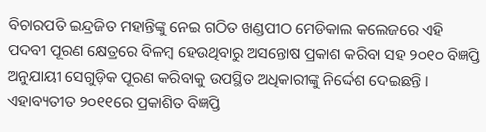ବିଚାରପତି ଇନ୍ଦ୍ରଜିତ ମହାନ୍ତିଙ୍କୁ ନେଇ ଗଠିତ ଖଣ୍ଡପୀଠ ମେଡିକାଲ କଲେଜରେ ଏହି ପଦବୀ ପୂରଣ କ୍ଷେତ୍ରରେ ବିଳମ୍ବ ହେଉଥିବାରୁ ଅସନ୍ତୋଷ ପ୍ରକାଶ କରିବା ସହ ୨୦୧୦ ବିଜ୍ଞପ୍ତି ଅନୁଯାୟୀ ସେଗୁଡ଼ିକ ପୂରଣ କରିବାକୁ ଉପସ୍ଥିତ ଅଧିକାରୀଙ୍କୁ ନିର୍ଦ୍ଦେଶ ଦେଇଛନ୍ତି ।
ଏହାବ୍ୟତୀତ ୨୦୧୧ରେ ପ୍ରକାଶିତ ବିଜ୍ଞପ୍ତି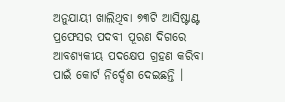ଅନୁଯାୟୀ ଖାଲିଥିବା ୭୩ଟି ଆସିଷ୍ଟାଣ୍ଟ ପ୍ରଫେସର ପଦବୀ ପୂରଣ ଦିଗରେ ଆବଶ୍ୟକୀୟ ପଦକ୍ଷେପ ଗ୍ରହଣ କରିବା ପାଇଁ କୋର୍ଟ ନିର୍ଦ୍ଦେଶ ଦେଇଛନ୍ତି ।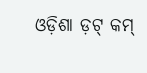ଓଡ଼ିଶା ଡ଼ଟ୍ କମ୍